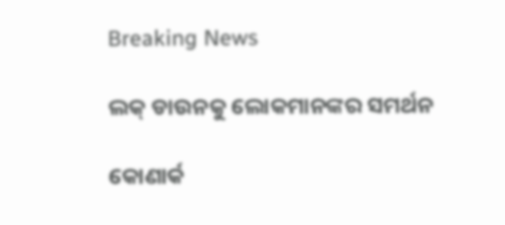Breaking News

ଲକ୍ ଡାଉନକୁ ଲୋକମାନଙ୍କର ସମର୍ଥନ

କୋଣାର୍କ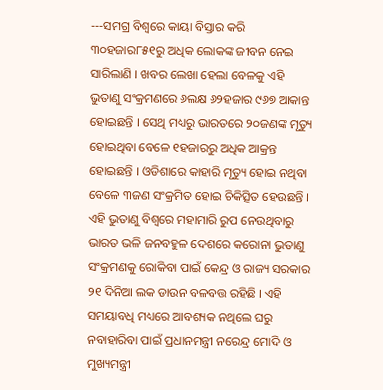---ସମଗ୍ର ବିଶ୍ୱରେ କାୟା ବିସ୍ତାର କରି ୩୦ହଜାର୮୫୧ରୁ ଅଧିକ ଲୋକଙ୍କ ଜୀବନ ନେଇ ସାରିଲାଣି । ଖବର ଲେଖା ହେଲା ବେଳକୁ ଏହି ଭୁତାଣୁ ସଂକ୍ରମଣରେ ୬ଲକ୍ଷ ୬୨ହଜାର ୯୬୭ ଆକାନ୍ତ ହୋଇଛନ୍ତି । ସେଥି ମଧ୍ୟରୁ ଭାରତରେ ୨୦ଜଣଙ୍କ ମୃତ୍ୟୁ ହୋଇଥିବା ବେଳେ ୧ହଜାରରୁ ଅଧିକ ଆକ୍ରନ୍ତ ହୋଇଛନ୍ତି । ଓଡିଶାରେ କାହାରି ମୃତ୍ୟୁ ହୋଇ ନଥିବା ବେଳେ ୩ଜଣ ସଂକ୍ରମିତ ହୋଇ ଚିକିତ୍ସିତ ହେଉଛନ୍ତି । ଏହି ଭୁତାଣୁ ବିଶ୍ୱରେ ମହାମାରି ରୁପ ନେଉଥିବାରୁ ଭାରତ ଭଳି ଜନବହୁଳ ଦେଶରେ କରୋନା ଭୁତାଣୁ ସଂକ୍ରମଣକୁ ରୋକିବା ପାଇଁ କେନ୍ଦ୍ର ଓ ରାଜ୍ୟ ସରକାର  ୨୧ ଦିନିଆ ଲକ ଡାଉନ ବଳବତ୍ତ ରହିଛି । ଏହି ସମୟାବଧି ମଧ୍ୟରେ ଆବଶ୍ୟକ ନଥିଲେ ଘରୁ ନବାହାରିବା ପାଇଁ ପ୍ରଧାନମନ୍ତ୍ରୀ ନରେନ୍ଦ୍ର ମୋଦି ଓ ମୁଖ୍ୟମନ୍ତ୍ରୀ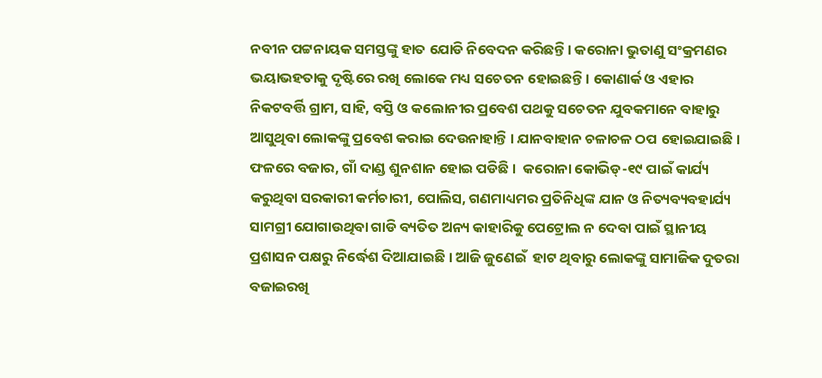ନବୀନ ପଟ୍ଟନାୟକ ସମସ୍ତଙ୍କୁ ହାତ ଯୋଡି ନିବେଦନ କରିଛନ୍ତି । କରୋନା ଭୁତାଣୁ ସଂକ୍ରମଣର ଭୟାଭହତାକୁ ଦୃଷ୍ଟିରେ ରଖି ଲୋକେ ମଧ୍ୟ ସଚେତନ ହୋଇଛନ୍ତି । କୋଣାର୍କ ଓ ଏହାର ନିକଟବର୍ତ୍ତି ଗ୍ରାମ, ସାହି, ବସ୍ତି ଓ କଲୋନୀର ପ୍ରବେଶ ପଥକୁ ସଚେତନ ଯୁବକମାନେ ବାହାରୁ ଆସୁଥିବା ଲୋକଙ୍କୁ ପ୍ରବେଶ କରାଇ ଦେଉନାହାନ୍ତି । ଯାନବାହାନ ଚଳାଚଳ ଠପ ହୋଇଯାଇଛି । ଫଳରେ ବଜାର, ଗାଁ ଦାଣ୍ଡ ଶୁନଶାନ ହୋଇ ପଡିଛି ।  କରୋନା କୋଭିଡ୍‌-୧୯ ପାଇଁ କାର୍ଯ୍ୟ କରୁଥିବା ସରକାରୀ କର୍ମଚାରୀ, ପୋଲିସ, ଗଣମାଧ୍ୟମର ପ୍ରତିନିଧିଙ୍କ ଯାନ ଓ ନିତ୍ୟବ୍ୟବହାର୍ଯ୍ୟ ସାମଗ୍ରୀ ଯୋଗାଉଥିବା ଗାଡି ବ୍ୟତିତ ଅନ୍ୟ କାହାରିକୁ ପେଟ୍ରୋଲ ନ ଦେବା ପାଇଁ ସ୍ଥାନୀୟ ପ୍ରଶାସନ ପକ୍ଷରୁ ନିର୍ଦ୍ଧେଶ ଦିଆଯାଇଛି । ଆଜି ଜୁଣେଇଁ  ହାଟ ଥିବାରୁ ଲୋକଙ୍କୁ ସାମାଜିକ ଦୁତରା ବଜାଇରଖି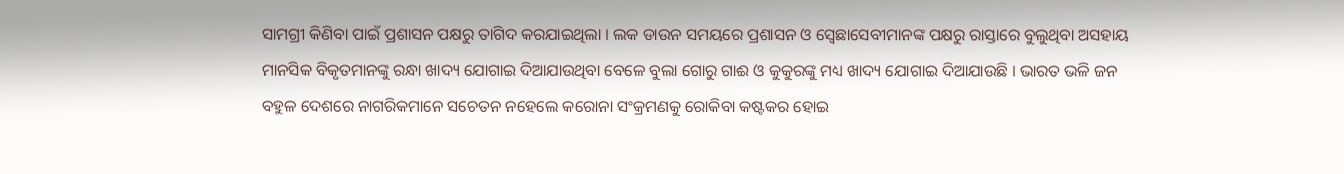ସାମଗ୍ରୀ କିଣିବା ପାଇଁ ପ୍ରଶାସନ ପକ୍ଷରୁ ତାଗିଦ କରଯାଇଥିଲା । ଲକ ଡାଉନ ସମୟରେ ପ୍ରଶାସନ ଓ ସ୍ୱେଛାସେବୀମାନଙ୍କ ପକ୍ଷରୁ ରାସ୍ତାରେ ବୁଲୁଥିବା ଅସହାୟ ମାନସିକ ବିକୃତମାନଙ୍କୁ ରନ୍ଧା ଖାଦ୍ୟ ଯୋଗାଇ ଦିଆଯାଉଥିବା ବେଳେ ବୁଲା ଗୋରୁ ଗାଈ ଓ କୁକୁରଙ୍କୁ ମଧ୍ୟ ଖାଦ୍ୟ ଯୋଗାଇ ଦିଆଯାଉଛି । ଭାରତ ଭଳି ଜନ ବହୁଳ ଦେଶରେ ନାଗରିକମାନେ ସଚେତନ ନହେଲେ କରୋନା ସଂକ୍ରମଣକୁ ରୋକିବା କଷ୍ଟକର ହୋଇ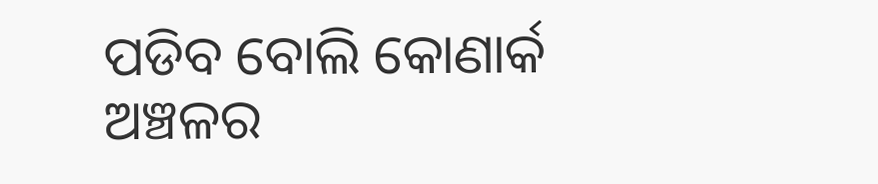ପଡିବ ବୋଲି କୋଣାର୍କ ଅଞ୍ଚଳର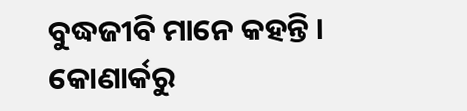ବୁଦ୍ଧଜୀବି ମାନେ କହନ୍ତି ।
କୋଣାର୍କରୁ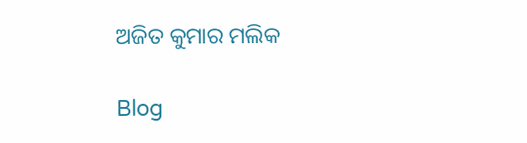ଅଜିତ କୁମାର ମଲିକ

Blog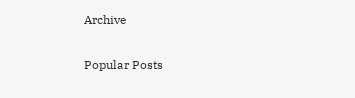Archive

Popular Posts